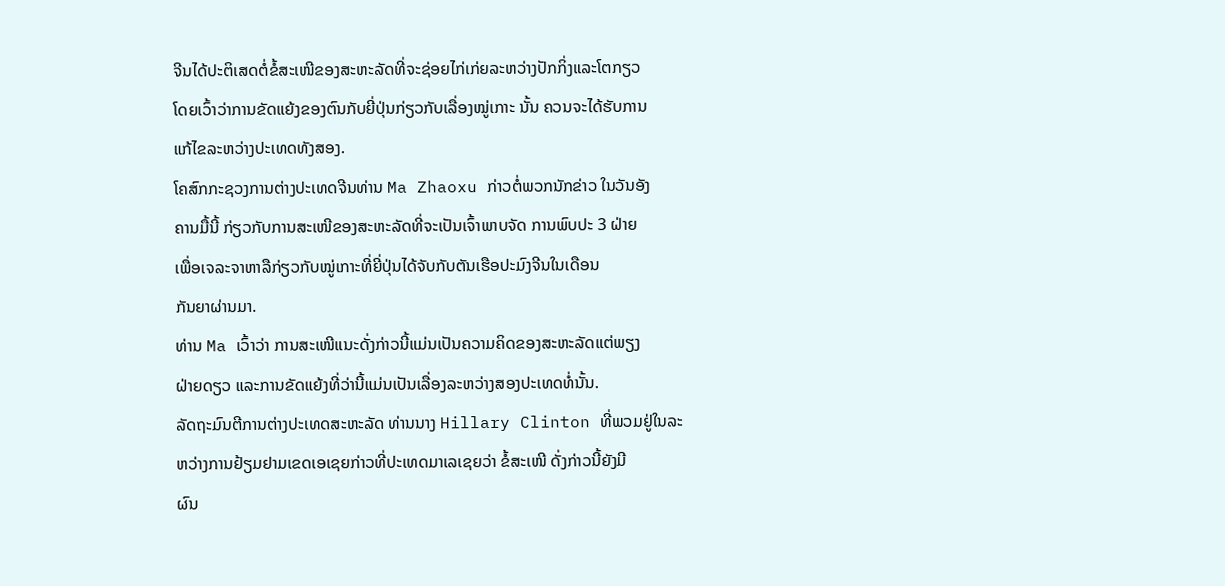ຈີນໄດ້ປະຕິເສດຕໍ່ຂໍ້ສະເໜີຂອງສະຫະລັດທີ່ຈະຊ່ອຍໄກ່ເກ່ຍລະຫວ່າງປັກກິ່ງແລະໂຕກຽວ
ໂດຍເວົ້າວ່າການຂັດແຍ້ງຂອງຕົນກັບຍີ່ປຸ່ນກ່ຽວກັບເລື່ອງໝູ່ເກາະ ນັ້ນ ຄວນຈະໄດ້ຮັບການ
ແກ້ໄຂລະຫວ່າງປະເທດທັງສອງ.
ໂຄສົກກະຊວງການຕ່າງປະເທດຈີນທ່ານ Ma Zhaoxu ກ່າວຕໍ່ພວກນັກຂ່າວ ໃນວັນອັງ
ຄານມື້ນີ້ ກ່ຽວກັບການສະເໜີຂອງສະຫະລັດທີ່ຈະເປັນເຈົ້າພາບຈັດ ການພົບປະ 3 ຝ່າຍ
ເພື່ອເຈລະຈາຫາລືກ່ຽວກັບໝູ່ເກາະທີ່ຍີ່ປຸ່ນໄດ້ຈັບກັບຕັນເຮືອປະມົງຈີນໃນເດືອນ
ກັນຍາຜ່ານມາ.
ທ່ານ Ma ເວົ້າວ່າ ການສະເໜີແນະດັ່ງກ່າວນີ້ແມ່ນເປັນຄວາມຄິດຂອງສະຫະລັດແຕ່ພຽງ
ຝ່າຍດຽວ ແລະການຂັດແຍ້ງທີ່ວ່ານີ້ແມ່ນເປັນເລື່ອງລະຫວ່າງສອງປະເທດທໍ່ນັ້ນ.
ລັດຖະມົນຕີການຕ່າງປະເທດສະຫະລັດ ທ່ານນາງ Hillary Clinton ທີ່ພວມຢູ່ໃນລະ
ຫວ່າງການຢ້ຽມຢາມເຂດເອເຊຍກ່າວທີ່ປະເທດມາເລເຊຍວ່າ ຂໍ້ສະເໜີ ດັ່ງກ່າວນີ້ຍັງມີ
ຜົນ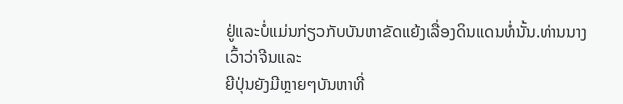ຢູ່ແລະບໍ່ແມ່ນກ່ຽວກັບບັນຫາຂັດແຍ້ງເລື່ອງດິນແດນທໍ່ນັ້ນ.ທ່ານນາງເວົ້າວ່າຈີນແລະ
ຍີປຸ່ນຍັງມີຫຼາຍໆບັນຫາທີ່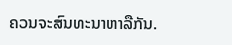ຄວນຈະສົນທະນາຫາລືກັນ.